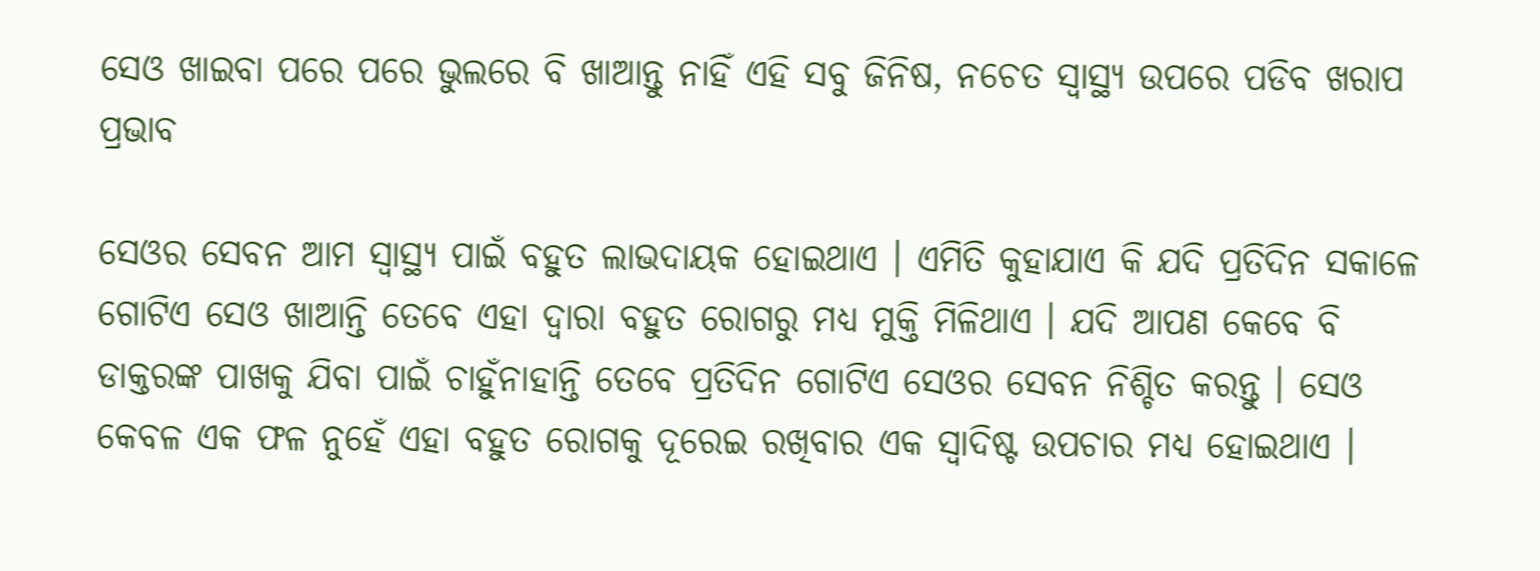ସେଓ ଖାଇବା ପରେ ପରେ ଭୁଲରେ ବି ଖାଆନ୍ତୁ ନାହିଁ ଏହି ସବୁ ଜିନିଷ, ନଚେତ ସ୍ୱାସ୍ଥ୍ୟ ଉପରେ ପଡିବ ଖରାପ ପ୍ରଭାବ

ସେଓର ସେବନ ଆମ ସ୍ୱାସ୍ଥ୍ୟ ପାଇଁ ବହୁତ ଲାଭଦାୟକ ହୋଇଥାଏ । ଏମିତି କୁହାଯାଏ କି ଯଦି ପ୍ରତିଦିନ ସକାଳେ ଗୋଟିଏ ସେଓ ଖାଆନ୍ତି ତେବେ ଏହା ଦ୍ଵାରା ବହୁତ ରୋଗରୁ ମଧ୍ୟ ମୁକ୍ତି ମିଳିଥାଏ । ଯଦି ଆପଣ କେବେ ବି ଡାକ୍ତରଙ୍କ ପାଖକୁ ଯିବା ପାଇଁ ଚାହୁଁନାହାନ୍ତି ତେବେ ପ୍ରତିଦିନ ଗୋଟିଏ ସେଓର ସେବନ ନିଶ୍ଚିତ କରନ୍ତୁ । ସେଓ କେବଳ ଏକ ଫଳ ନୁହେଁ ଏହା ବହୁତ ରୋଗକୁ ଦୂରେଇ ରଖିବାର ଏକ ସ୍ଵାଦିଷ୍ଟ ଉପଚାର ମଧ୍ୟ ହୋଇଥାଏ ।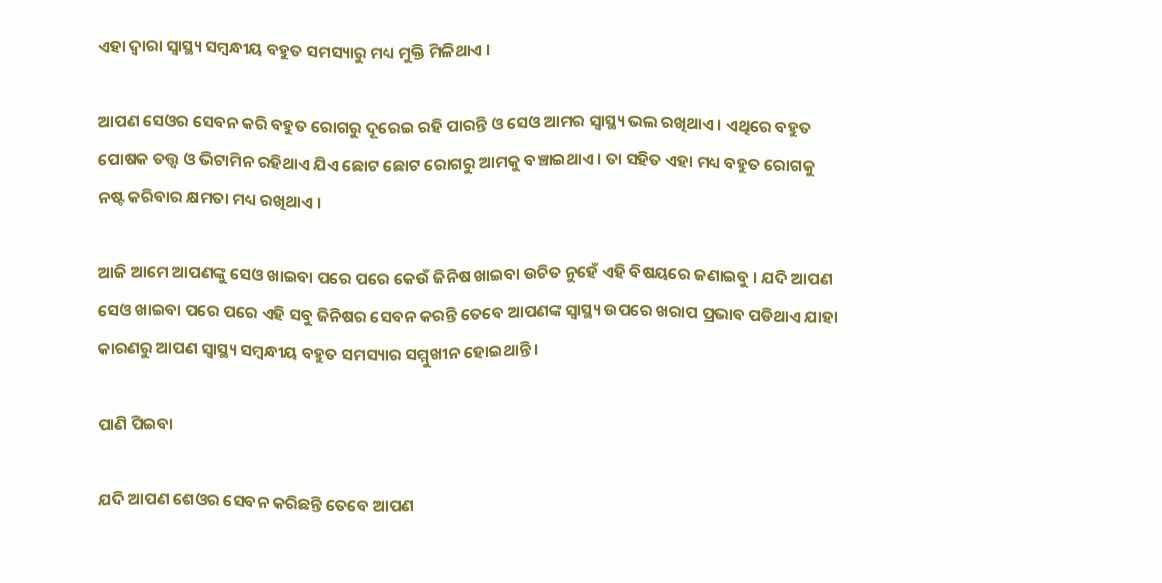ଏହା ଦ୍ଵାରା ସ୍ୱାସ୍ଥ୍ୟ ସମ୍ବନ୍ଧୀୟ ବହୁତ ସମସ୍ୟାରୁ ମଧ୍ୟ ମୁକ୍ତି ମିଳିଥାଏ ।

ଆପଣ ସେଓର ସେବନ କରି ବହୁତ ରୋଗରୁ ଦୂରେଇ ରହି ପାରନ୍ତି ଓ ସେଓ ଆମର ସ୍ୱାସ୍ଥ୍ୟ ଭଲ ରଖିଥାଏ । ଏଥିରେ ବହୁତ ପୋଷକ ତତ୍ତ୍ଵ ଓ ଭିଟାମିନ ରହିଥାଏ ଯିଏ ଛୋଟ ଛୋଟ ରୋଗରୁ ଆମକୁ ବଞ୍ଚାଇଥାଏ । ତା ସହିତ ଏହା ମଧ୍ୟ ବହୁତ ରୋଗକୁ ନଷ୍ଟ କରିବାର କ୍ଷମତା ମଧ୍ୟ ରଖିଥାଏ ।

ଆଜି ଆମେ ଆପଣଙ୍କୁ ସେଓ ଖାଇବା ପରେ ପରେ କେଉଁ ଜିନିଷ ଖାଇବା ଉଚିତ ନୁହେଁ ଏହି ବିଷୟରେ ଜଣାଇବୁ । ଯଦି ଆପଣ ସେଓ ଖାଇବା ପରେ ପରେ ଏହି ସବୁ ଜିନିଷର ସେବନ କରନ୍ତି ତେବେ ଆପଣଙ୍କ ସ୍ୱାସ୍ଥ୍ୟ ଉପରେ ଖରାପ ପ୍ରଭାବ ପଡିଥାଏ ଯାହା କାରଣରୁ ଆପଣ ସ୍ୱାସ୍ଥ୍ୟ ସମ୍ବନ୍ଧୀୟ ବହୁତ ସମସ୍ୟାର ସମ୍ମୁଖୀନ ହୋଇଥାନ୍ତି ।

ପାଣି ପିଇବା

ଯଦି ଆପଣ ଶେଓର ସେବନ କରିଛନ୍ତି ତେବେ ଆପଣ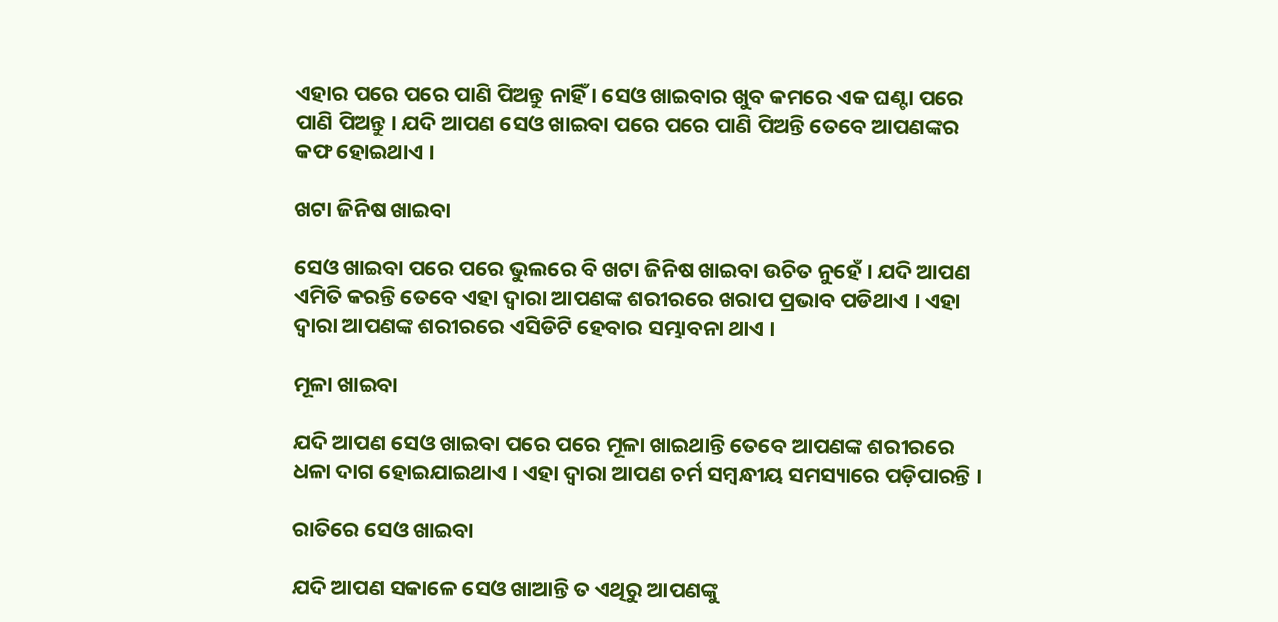ଏହାର ପରେ ପରେ ପାଣି ପିଅନ୍ତୁ ନାହିଁ । ସେଓ ଖାଇବାର ଖୁବ କମରେ ଏକ ଘଣ୍ଟା ପରେ ପାଣି ପିଅନ୍ତୁ । ଯଦି ଆପଣ ସେଓ ଖାଇବା ପରେ ପରେ ପାଣି ପିଅନ୍ତି ତେବେ ଆପଣଙ୍କର କଫ ହୋଇଥାଏ ।

ଖଟା ଜିନିଷ ଖାଇବା

ସେଓ ଖାଇବା ପରେ ପରେ ଭୁଲରେ ବି ଖଟା ଜିନିଷ ଖାଇବା ଉଚିତ ନୁହେଁ । ଯଦି ଆପଣ ଏମିତି କରନ୍ତି ତେବେ ଏହା ଦ୍ଵାରା ଆପଣଙ୍କ ଶରୀରରେ ଖରାପ ପ୍ରଭାବ ପଡିଥାଏ । ଏହା ଦ୍ଵାରା ଆପଣଙ୍କ ଶରୀରରେ ଏସିଡିଟି ହେବାର ସମ୍ଭାବନା ଥାଏ ।

ମୂଳା ଖାଇବା

ଯଦି ଆପଣ ସେଓ ଖାଇବା ପରେ ପରେ ମୂଳା ଖାଇଥାନ୍ତି ତେବେ ଆପଣଙ୍କ ଶରୀରରେ ଧଳା ଦାଗ ହୋଇଯାଇଥାଏ । ଏହା ଦ୍ଵାରା ଆପଣ ଚର୍ମ ସମ୍ବନ୍ଧୀୟ ସମସ୍ୟାରେ ପଡ଼ିପାରନ୍ତି ।

ରାତିରେ ସେଓ ଖାଇବା

ଯଦି ଆପଣ ସକାଳେ ସେଓ ଖାଆନ୍ତି ତ ଏଥିରୁ ଆପଣଙ୍କୁ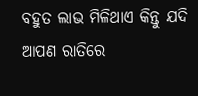ବହୁତ ଲାଭ ମିଳିଥାଏ କିନ୍ତୁ ଯଦି ଆପଣ ରାତିରେ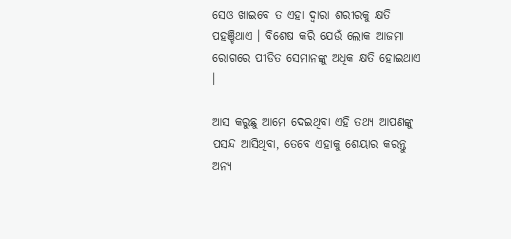ସେଓ ଖାଇବେ ତ ଏହା ଦ୍ଵାରା ଶରୀରକୁ କ୍ଷତି ପହଞ୍ଚିଥାଏ । ବିଶେଷ କରି ଯେଉଁ ଲୋକ ଆଜମା ରୋଗରେ ପୀଡିତ ସେମାନଙ୍କୁ ଅଧିକ କ୍ଷତି ହୋଇଥାଏ ।

ଆସ କରୁଛୁ ଆମେ ଦେଇଥିବା ଏହି ତଥ୍ୟ ଆପଣଙ୍କୁ ପସନ୍ଦ ଆସିଥିବା, ତେବେ ଏହାକୁ ଶେୟାର କରନ୍ତୁ ଅନ୍ୟ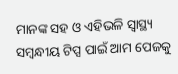ମାନଙ୍କ ସହ ଓ ଏହିଭଳି ସ୍ୱାସ୍ଥ୍ୟ ସମ୍ବନ୍ଧୀୟ ଟିପ୍ସ ପାଇଁ ଆମ ପେଜକୁ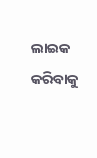ଲାଇକ କରିବାକୁ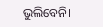ଭୁଲିବେନି।